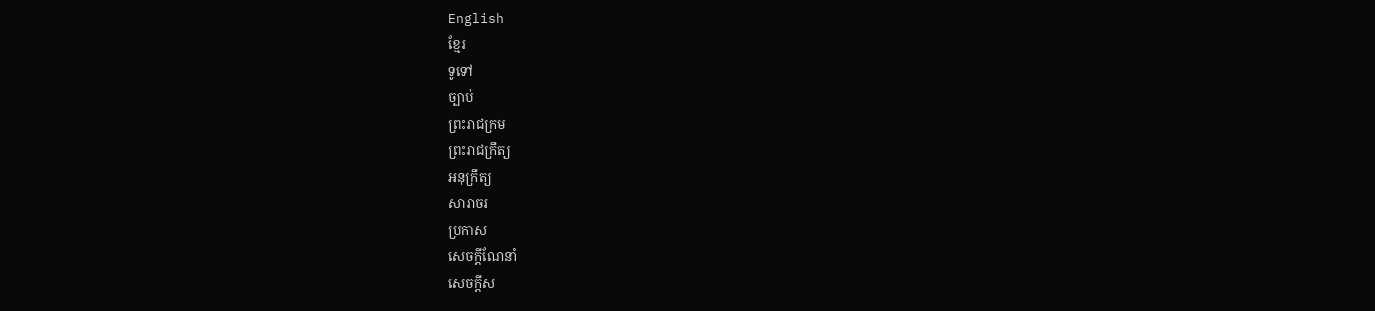English
ខ្មែរ
ទូទៅ
ច្បាប់
ព្រះរាជក្រម
ព្រះរាជក្រឹត្យ
អនុក្រឹត្យ
សារាចរ
ប្រកាស
សេចក្ដីណែនាំ
សេចក្ដីស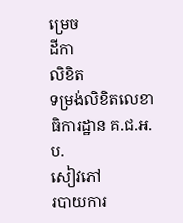ម្រេច
ដីកា
លិខិត
ទម្រង់លិខិតលេខាធិការដ្ឋាន គ.ជ.អ.ប.
សៀវភៅ
របាយការ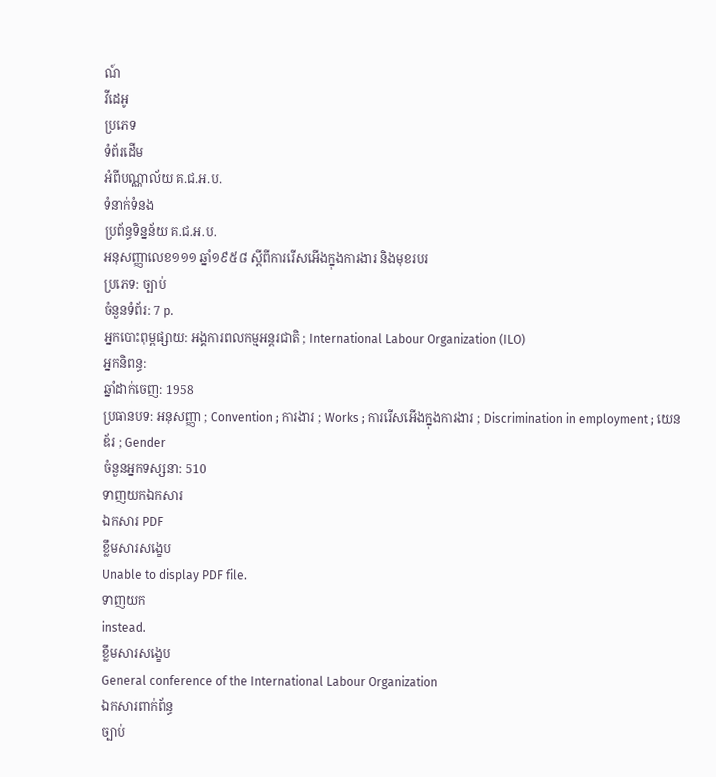ណ៍
វីដេអូ
ប្រភេទ
ទំព័រដើម
អំពីបណ្ណាល័យ គ.ជ.អ.ប.
ទំនាក់ទំនង
ប្រព័ន្ធទិន្នន័យ គ.ជ.អ.ប.
អនុសញ្ញាលេខ១១១ ឆ្នាំ១៩៥៨ ស្ដីពីការរើសអើងក្នុងការងារ និងមុខរបរ
ប្រភេទ: ច្បាប់
ចំនួនទំព័រ: 7 p.
អ្នកបោះពុម្ពផ្សាយ: អង្គការពលកម្មអន្តរជាតិ ; International Labour Organization (ILO)
អ្នកនិពន្ធ:
ឆ្នាំដាក់ចេញ: 1958
ប្រធានបទ: អនុសញ្ញា ; Convention ; ការងារ ; Works ; ការរើសអើងក្នុងការងារ ; Discrimination in employment ; យេនឌ័រ ; Gender
ចំនួនអ្នកទស្សនា: 510
ទាញយកឯកសារ
ឯកសារ PDF
ខ្លឹមសារសង្ខេប
Unable to display PDF file.
ទាញយក
instead.
ខ្លឹមសារសង្ខេប
General conference of the International Labour Organization
ឯកសារពាក់ព័ន្ធ
ច្បាប់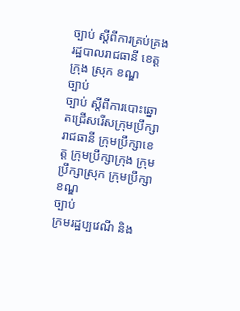ច្បាប់ ស្តីពីការគ្រប់គ្រងរដ្ឋបាលរាជធានី ខេត្ត ក្រុង ស្រុក ខណ្ឌ
ច្បាប់
ច្បាប់ ស្តីពីការបោះឆ្នោតជ្រើសរើសក្រុមប្រឹក្សារាជធានី ក្រុមប្រឹក្សាខេត្ត ក្រុមប្រឹក្សាក្រុង ក្រុមប្រឹក្សាស្រុក ក្រុមប្រឹក្សាខណ្ឌ
ច្បាប់
ក្រមរដ្ឋប្បវេណី និង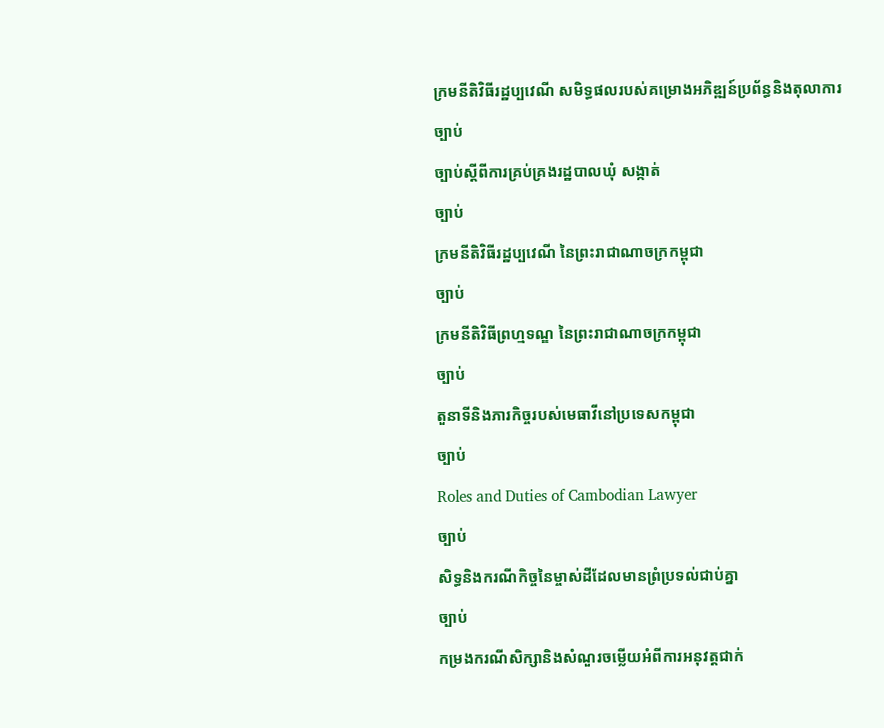ក្រមនីតិវិធីរដ្ឋប្បវេណី សមិទ្ធផលរបស់គម្រោងអភិឌ្ឍន៍ប្រព័ន្ធនិងតុលាការ
ច្បាប់
ច្បាប់ស្តីពីការគ្រប់គ្រងរដ្ឋបាលឃុំ សង្កាត់
ច្បាប់
ក្រមនីតិវិធីរដ្ឋប្បវេណី នៃព្រះរាជាណាចក្រកម្ពុជា
ច្បាប់
ក្រមនីតិវិធីព្រហ្មទណ្ឌ នៃព្រះរាជាណាចក្រកម្ពុជា
ច្បាប់
តួនាទីនិងភារកិច្ចរបស់មេធាវីនៅប្រទេសកម្ពុជា
ច្បាប់
Roles and Duties of Cambodian Lawyer
ច្បាប់
សិទ្ធនិងករណីកិច្ចនៃម្ចាស់ដីដែលមានព្រំប្រទល់ជាប់គ្នា
ច្បាប់
កម្រងករណីសិក្សានិងសំណួរចម្លើយអំពីការអនុវត្តជាក់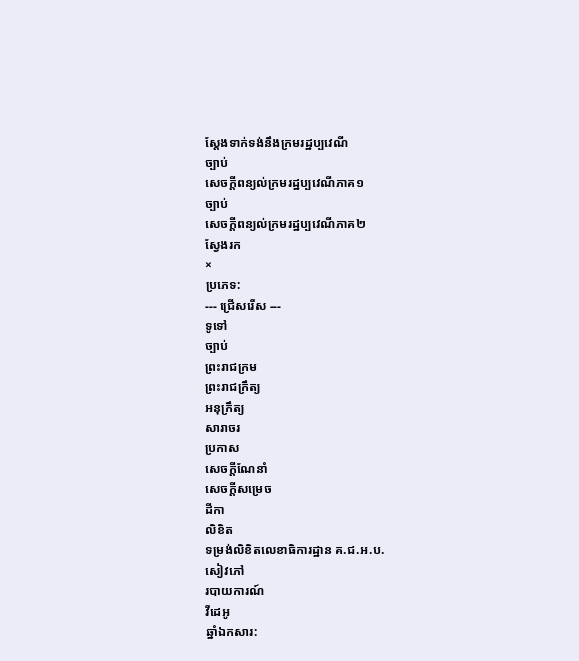ស្តែងទាក់ទង់នឹងក្រមរដ្ឋប្បវេណី
ច្បាប់
សេចក្តីពន្យល់ក្រមរដ្ឋប្បវេណីភាគ១
ច្បាប់
សេចក្តីពន្យល់ក្រមរដ្ឋប្បវេណីភាគ២
ស្វែងរក
×
ប្រភេទ:
--- ជ្រើសរើស ---
ទូទៅ
ច្បាប់
ព្រះរាជក្រម
ព្រះរាជក្រឹត្យ
អនុក្រឹត្យ
សារាចរ
ប្រកាស
សេចក្ដីណែនាំ
សេចក្ដីសម្រេច
ដីកា
លិខិត
ទម្រង់លិខិតលេខាធិការដ្ឋាន គ.ជ.អ.ប.
សៀវភៅ
របាយការណ៍
វីដេអូ
ឆ្នាំឯកសារ: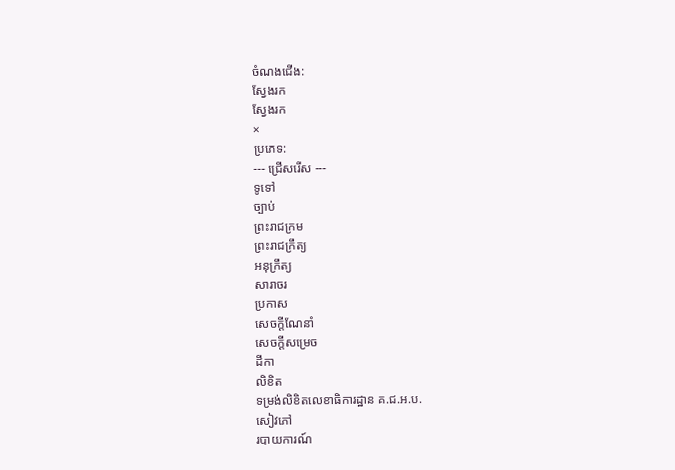ចំណងជើង:
ស្វែងរក
ស្វែងរក
×
ប្រភេទ:
--- ជ្រើសរើស ---
ទូទៅ
ច្បាប់
ព្រះរាជក្រម
ព្រះរាជក្រឹត្យ
អនុក្រឹត្យ
សារាចរ
ប្រកាស
សេចក្ដីណែនាំ
សេចក្ដីសម្រេច
ដីកា
លិខិត
ទម្រង់លិខិតលេខាធិការដ្ឋាន គ.ជ.អ.ប.
សៀវភៅ
របាយការណ៍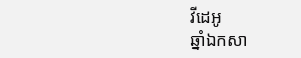វីដេអូ
ឆ្នាំឯកសា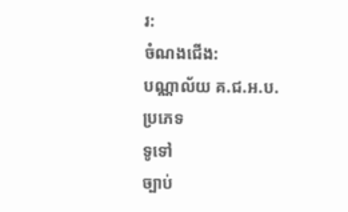រ:
ចំណងជើង:
បណ្ណាល័យ គ.ជ.អ.ប.
ប្រភេទ
ទូទៅ
ច្បាប់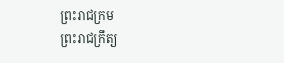ព្រះរាជក្រម
ព្រះរាជក្រឹត្យ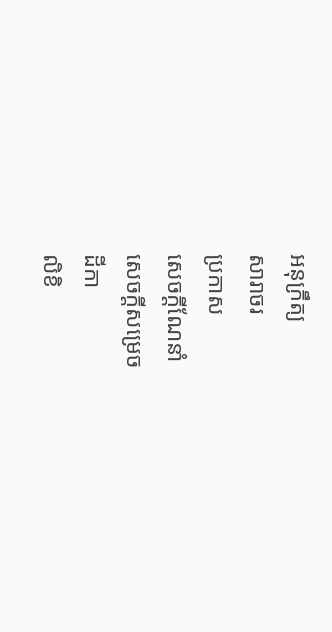អនុក្រឹត្យ
សារាចរ
ប្រកាស
សេចក្ដីណែនាំ
សេចក្ដីសម្រេច
ដីកា
លិខិ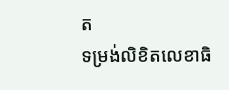ត
ទម្រង់លិខិតលេខាធិ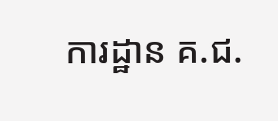ការដ្ឋាន គ.ជ.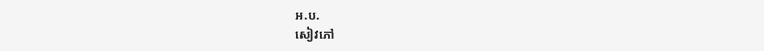អ.ប.
សៀវភៅ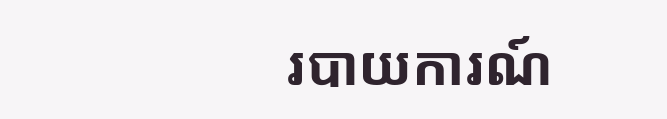របាយការណ៍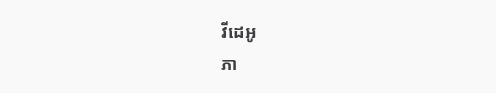វីដេអូ
ភា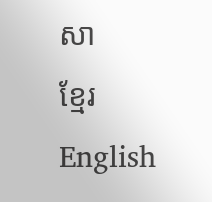សា
ខ្មែរ
English